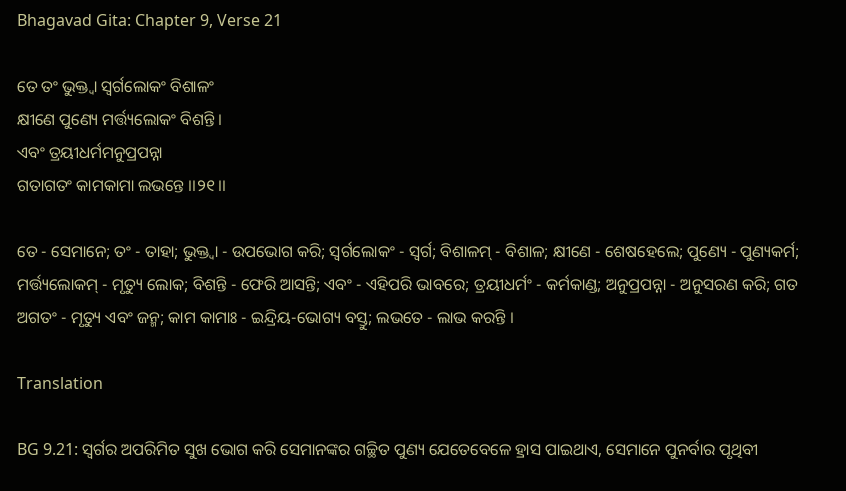Bhagavad Gita: Chapter 9, Verse 21

ତେ ତଂ ଭୁକ୍ତ୍ୱା ସ୍ୱର୍ଗଲୋକଂ ବିଶାଳଂ
କ୍ଷୀଣେ ପୁଣ୍ୟେ ମର୍ତ୍ତ୍ୟଲୋକଂ ବିଶନ୍ତି ।
ଏବଂ ତ୍ରୟୀଧର୍ମମନୁପ୍ରପନ୍ନା
ଗତାଗତଂ କାମକାମା ଲଭନ୍ତେ ।।୨୧।।

ତେ - ସେମାନେ; ତଂ - ତାହା; ଭୁକ୍ତ୍ୱା - ଉପଭୋଗ କରି; ସ୍ୱର୍ଗଲୋକଂ - ସ୍ୱର୍ଗ; ବିଶାଳମ୍ - ବିଶାଳ; କ୍ଷୀଣେ - ଶେଷହେଲେ; ପୁଣ୍ୟେ - ପୁଣ୍ୟକର୍ମ; ମର୍ତ୍ତ୍ୟଲୋକମ୍ - ମୃତ୍ୟୁ ଲୋକ; ବିଶନ୍ତି - ଫେରି ଆସନ୍ତି; ଏବଂ - ଏହିପରି ଭାବରେ; ତ୍ରୟୀଧର୍ମଂ - କର୍ମକାଣ୍ଡ; ଅନୁପ୍ରପନ୍ନା - ଅନୁସରଣ କରି; ଗତ ଅଗତଂ - ମୃତ୍ୟୁ ଏବଂ ଜନ୍ମ; କାମ କାମାଃ - ଇନ୍ଦ୍ରିୟ-ଭୋଗ୍ୟ ବସ୍ତୁ; ଲଭତେ - ଲାଭ କରନ୍ତି ।

Translation

BG 9.21: ସ୍ୱର୍ଗର ଅପରିମିତ ସୁଖ ଭୋଗ କରି ସେମାନଙ୍କର ଗଚ୍ଛିତ ପୁଣ୍ୟ ଯେତେବେଳେ ହ୍ରାସ ପାଇଥାଏ, ସେମାନେ ପୁନର୍ବାର ପୃଥିବୀ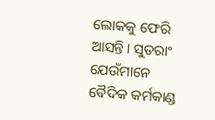ଲୋକକୁ ଫେରି ଆସନ୍ତି । ସୁତରାଂ ଯେଉଁମାନେ ବୈଦିକ କର୍ମକାଣ୍ଡ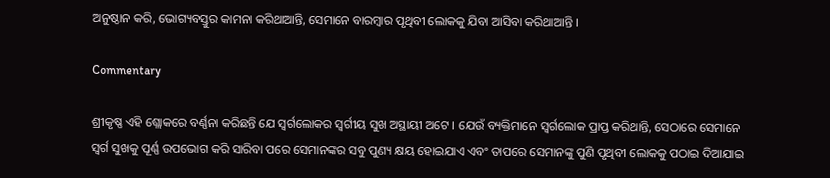ଅନୁଷ୍ଠାନ କରି, ଭୋଗ୍ୟବସ୍ତୁର କାମନା କରିଥାଆନ୍ତି, ସେମାନେ ବାରମ୍ବାର ପୃଥିବୀ ଲୋକକୁ ଯିବା ଆସିବା କରିଥାଆନ୍ତି ।

Commentary

ଶ୍ରୀକୃଷ୍ଣ ଏହି ଶ୍ଲୋକରେ ବର୍ଣ୍ଣନା କରିଛନ୍ତି ଯେ ସ୍ୱର୍ଗଲୋକର ସ୍ୱର୍ଗୀୟ ସୁଖ ଅସ୍ଥାୟୀ ଅଟେ । ଯେଉଁ ବ୍ୟକ୍ତିମାନେ ସ୍ୱର୍ଗଲୋକ ପ୍ରାପ୍ତ କରିଥାନ୍ତି, ସେଠାରେ ସେମାନେ ସ୍ୱର୍ଗ ସୁଖକୁ ପୂର୍ଣ୍ଣ ଉପଭୋଗ କରି ସାରିବା ପରେ ସେମାନଙ୍କର ସବୁ ପୁଣ୍ୟ କ୍ଷୟ ହୋଇଯାଏ ଏବଂ ତାପରେ ସେମାନଙ୍କୁ ପୁଣି ପୃଥିବୀ ଲୋକକୁ ପଠାଇ ଦିଆଯାଇ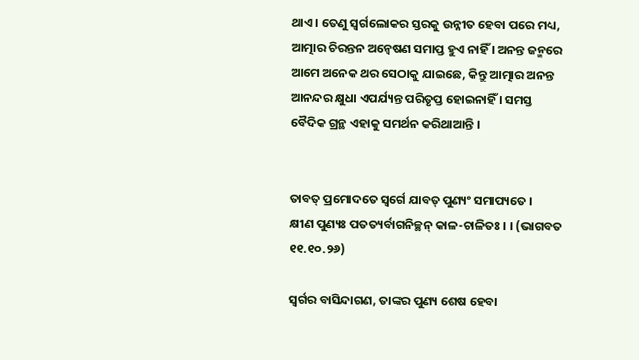ଥାଏ । ତେଣୁ ସ୍ୱର୍ଗଲୋକର ସ୍ତରକୁ ଉନ୍ନୀତ ହେବା ପରେ ମଧ୍ୟ, ଆତ୍ମାର ଚିରନ୍ତନ ଅନ୍ୱେଷଣ ସମାପ୍ତ ହୁଏ ନାହିଁ । ଅନନ୍ତ ଜନ୍ମରେ ଆମେ ଅନେକ ଥର ସେଠାକୁ ଯାଇଛେ, କିନ୍ତୁ ଆତ୍ମାର ଅନନ୍ତ ଆନନ୍ଦର କ୍ଷୁଧା ଏପର୍ଯ୍ୟନ୍ତ ପରିତୃପ୍ତ ହୋଇନାହିଁ । ସମସ୍ତ ବୈଦିକ ଗ୍ରନ୍ଥ ଏହାକୁ ସମର୍ଥନ କରିଥାଆନ୍ତି ।


ତାବତ୍ ପ୍ରମୋଦତେ ସ୍ୱର୍ଗେ ଯାବତ୍ ପୁଣ୍ୟଂ ସମାପ୍ୟତେ ।
କ୍ଷୀଣ ପୁଣ୍ୟଃ ପତତ୍ୟର୍ବାଗନିଚ୍ଛନ୍ କାଳ-ଚାଳିତଃ । । (ଭାଗବତ ୧୧.୧୦.୨୬)

ସ୍ୱର୍ଗର ବାସିନ୍ଦାଗଣ, ତାଙ୍କର ପୁଣ୍ୟ ଶେଷ ହେବା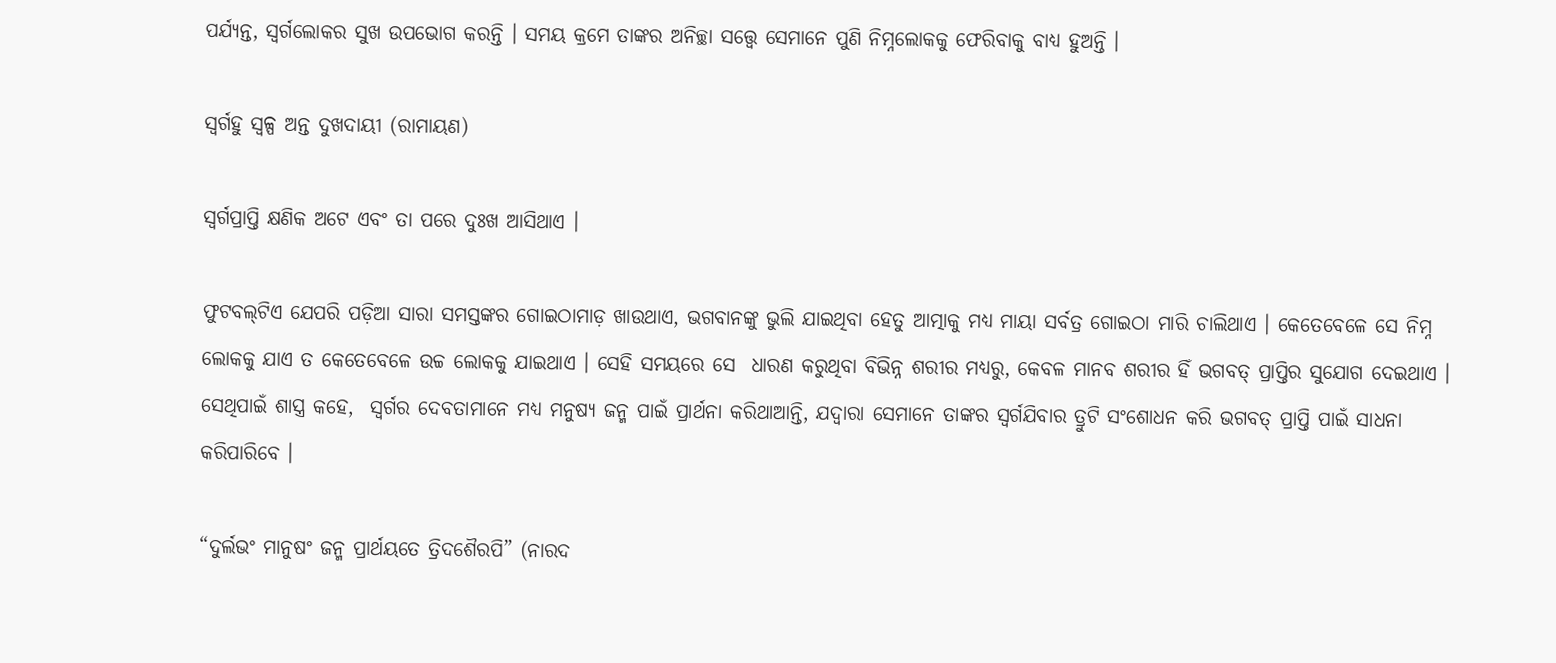ପର୍ଯ୍ୟନ୍ତ, ସ୍ୱର୍ଗଲୋକର ସୁଖ ଉପଭୋଗ କରନ୍ତି । ସମୟ କ୍ରମେ ତାଙ୍କର ଅନିଚ୍ଛା ସତ୍ତ୍ୱେ ସେମାନେ ପୁଣି ନିମ୍ନଲୋକକୁ ଫେରିବାକୁ ବାଧ୍ୟ ହୁଅନ୍ତି ।

ସ୍ୱର୍ଗହୁ ସ୍ୱଳ୍ପ ଅନ୍ତ ଦୁଖଦାୟୀ (ରାମାୟଣ)

ସ୍ୱର୍ଗପ୍ରାପ୍ତି କ୍ଷଣିକ ଅଟେ ଏବଂ ତା ପରେ ଦୁଃଖ ଆସିଥାଏ ।

ଫୁଟବଲ୍‌ଟିଏ ଯେପରି ପଡ଼ିଆ ସାରା ସମସ୍ତଙ୍କର ଗୋଇଠାମାଡ଼ ଖାଉଥାଏ, ଭଗବାନଙ୍କୁ ଭୁଲି ଯାଇଥିବା ହେତୁ ଆତ୍ମାକୁ ମଧ୍ୟ ମାୟା ସର୍ବତ୍ର ଗୋଇଠା ମାରି ଚାଲିଥାଏ । କେତେବେଳେ ସେ ନିମ୍ନ ଲୋକକୁ ଯାଏ ତ କେତେବେଳେ ଉଚ୍ଚ ଲୋକକୁ ଯାଇଥାଏ । ସେହି ସମୟରେ ସେ  ଧାରଣ କରୁଥିବା ବିଭିନ୍ନ ଶରୀର ମଧ୍ୟରୁ, କେବଳ ମାନବ ଶରୀର ହିଁ ଭଗବତ୍ ପ୍ରାପ୍ତିର ସୁଯୋଗ ଦେଇଥାଏ । ସେଥିପାଇଁ ଶାସ୍ତ୍ର କହେ,  ସ୍ୱର୍ଗର ଦେବତାମାନେ ମଧ୍ୟ ମନୁଷ୍ୟ ଜନ୍ମ ପାଇଁ ପ୍ରାର୍ଥନା କରିଥାଆନ୍ତି, ଯଦ୍ୱାରା ସେମାନେ ତାଙ୍କର ସ୍ୱର୍ଗଯିବାର ତ୍ରୁଟି ସଂଶୋଧନ କରି ଭଗବତ୍ ପ୍ରାପ୍ତି ପାଇଁ ସାଧନା କରିପାରିବେ ।

“ଦୁର୍ଲଭଂ ମାନୁଷଂ ଜନ୍ମ ପ୍ରାର୍ଥୟତେ ତ୍ରିଦଶୈରପି” (ନାରଦ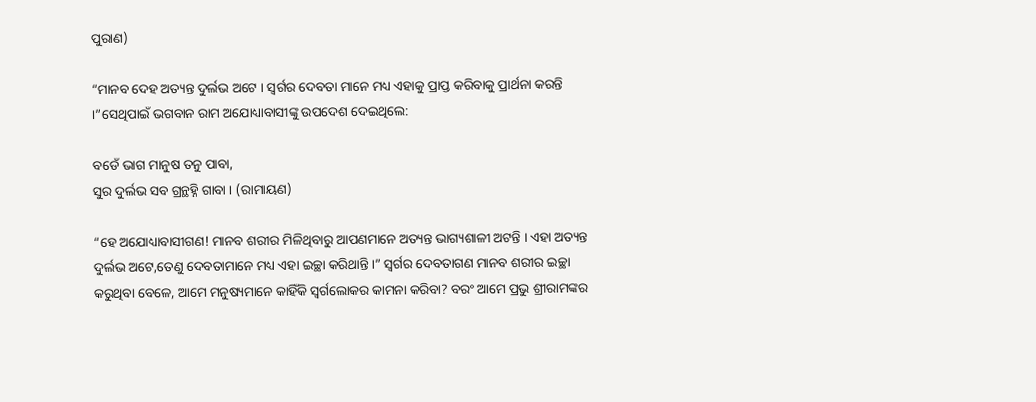ପୁରାଣ)

“ମାନବ ଦେହ ଅତ୍ୟନ୍ତ ଦୁର୍ଲଭ ଅଟେ । ସ୍ୱର୍ଗର ଦେବତା ମାନେ ମଧ୍ୟ ଏହାକୁ ପ୍ରାପ୍ତ କରିବାକୁ ପ୍ରାର୍ଥନା କରନ୍ତି ।”ସେଥିପାଇଁ ଭଗବାନ ରାମ ଅଯୋଧ୍ୟାବାସୀଙ୍କୁ ଉପଦେଶ ଦେଇଥିଲେ:

ବଡେଁ ଭାଗ ମାନୁଷ ତନୁ ପାବା,
ସୁର ଦୁର୍ଲଭ ସବ ଗ୍ରନ୍ଥହ୍ନି ଗାବା । (ରାମାୟଣ)

“ହେ ଅଯୋଧ୍ୟାବାସୀଗଣ! ମାନବ ଶରୀର ମିଳିଥିବାରୁ ଆପଣମାନେ ଅତ୍ୟନ୍ତ ଭାଗ୍ୟଶାଳୀ ଅଟନ୍ତି । ଏହା ଅତ୍ୟନ୍ତ ଦୁର୍ଲଭ ଅଟେ,ତେଣୁ ଦେବତାମାନେ ମଧ୍ୟ ଏହା ଇଚ୍ଛା କରିଥାନ୍ତି ।” ସ୍ୱର୍ଗର ଦେବତାଗଣ ମାନବ ଶରୀର ଇଚ୍ଛା କରୁଥିବା ବେଳେ, ଆମେ ମନୁଷ୍ୟମାନେ କାହିଁକି ସ୍ୱର୍ଗଲୋକର କାମନା କରିବା? ବରଂ ଆମେ ପ୍ରଭୁ ଶ୍ରୀରାମଙ୍କର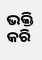ଭକ୍ତି କରି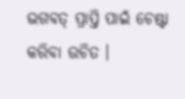ଭଗବତ୍ ପ୍ରାପ୍ତି ପାଇଁ ଚେଷ୍ଟା କରିବା ଉଚିତ ।